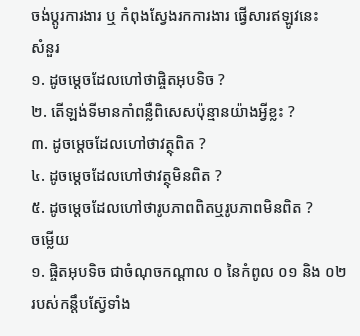ចង់ប្តូរការងារ ឬ កំពុងស្វែងរកការងារ ផ្វើសារឥឡូវនេះ
សំនួរ
១. ដូចម្តេចដែលហៅថាផ្ចិតអុបទិច ?
២. តើឡង់ទីមានកាំពន្លឺពិសេសប៉ុន្មានយ៉ាងអ្វីខ្លះ ?
៣. ដូចម្តេចដែលហៅថាវត្ថុពិត ?
៤. ដូចម្តេចដែលហៅថាវត្ថុមិនពិត ?
៥. ដូចម្តេចដែលហៅថារូបភាពពិតឬរូបភាពមិនពិត ?
ចម្លើយ
១. ផ្ចិតអុបទិច ជាចំណុចកណ្តាល ០ នៃកំពូល ០១ និង ០២ របស់កន្តឹបស៊ែ្វទាំង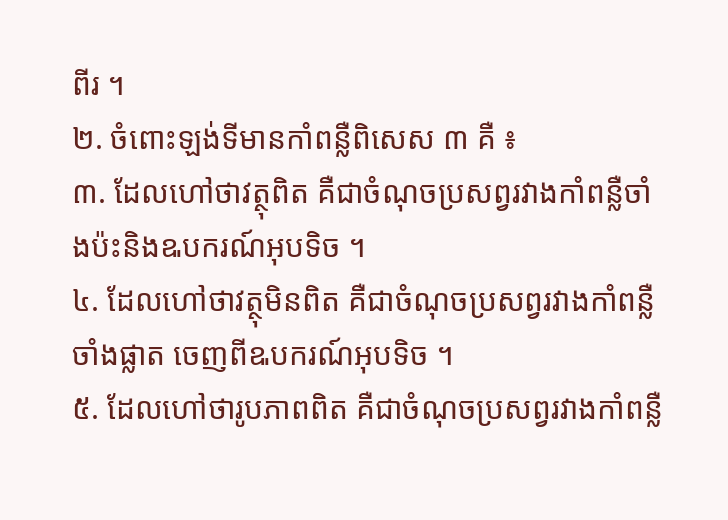ពីរ ។
២. ចំពោះឡង់ទីមានកាំពន្លឺពិសេស ៣ គឺ ៖
៣. ដែលហៅថាវត្ថុពិត គឺជាចំណុចប្រសព្វរវាងកាំពន្លឺចាំងប៉ះនិងឩបករណ៍អុបទិច ។
៤. ដែលហៅថាវត្ថុមិនពិត គឺជាចំណុចប្រសព្វរវាងកាំពន្លឺចាំងផ្លាត ចេញពីឩបករណ៍អុបទិច ។
៥. ដែលហៅថារូបភាពពិត គឺជាចំណុចប្រសព្វរវាងកាំពន្លឺ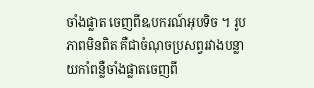ចាំងផ្លាត ចេញពីឩបករណ៍អុបទិច ។ រូបភាពមិនពិត គឺជាចំណុចប្រសព្វរវាងបន្លាយកាំពន្លឺចាំងផ្លាតចេញពី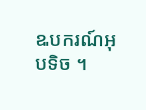ឩបករណ៍អុបទិច ។